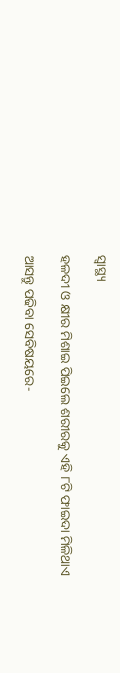ସ୍ୱାସ୍ଥ୍ୟ

ହଳଦୀ ଓ କ୍ଷୀର ମିଶାଇ ପିଇଲେ ଶରୀରକୁ ଏହି ୮ଟି ଫାଇଦା ମିଳିଥାଏ

ଆସନ୍ତୁ ପଢିବା ସେବିଷୟରେ-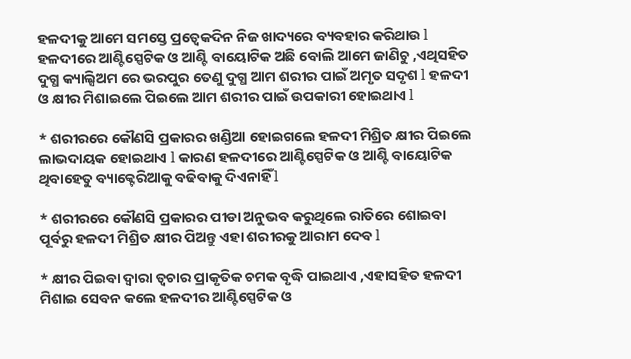ହଳଦୀକୁ ଆମେ ସମସ୍ତେ ପ୍ରତ୍ୱେକଦିନ ନିଜ ଖାଦ୍ୟରେ ବ୍ୟବହାର କରିଥାଉ l ହଳଦୀରେ ଆଣ୍ଟିସ୍ପେଟିକ ଓ ଆଣ୍ଟି ବାୟୋଟିକ ଅଛି ବୋଲି ଆମେ ଜାଣିଚୁ ,ଏଥିସହିତ ଦୁଗ୍ଧ କ୍ୟାଲ୍ସିଅମ ରେ ଭରପୁର ତେଣୁ ଦୁଗ୍ଧ ଆମ ଶରୀର ପାଇଁ ଅମୃତ ସଦୃଶ l ହଳଦୀ ଓ କ୍ଷୀର ମିଶାଇଲେ ପିଇଲେ ଆମ ଶରୀର ପାଇଁ ଉପକାରୀ ହୋଇଥାଏ l

* ଶରୀରରେ କୌଣସି ପ୍ରକାରର ଖଣ୍ଡିଆ ହୋଇଗଲେ ହଳଦୀ ମିଶ୍ରିତ କ୍ଷୀର ପିଇଲେ ଲାଭଦାୟକ ହୋଇଥାଏ l କାରଣ ହଳଦୀରେ ଆଣ୍ଟିସ୍ପେଟିକ ଓ ଆଣ୍ଟି ବାୟୋଟିକ ଥିବାହେତୁ ବ୍ୟାକ୍ଟେରିଆକୁ ବଢିବାକୁ ଦିଏନାହିଁ l

* ଶରୀରରେ କୌଣସି ପ୍ରକାରର ପୀଡା ଅନୁଭବ କରୁଥିଲେ ରାତିରେ ଶୋଇବା ପୂର୍ବରୁ ହଳଦୀ ମିଶ୍ରିତ କ୍ଷୀର ପିଅନ୍ତୁ ଏହା ଶରୀରକୁ ଆରାମ ଦେବ l

* କ୍ଷୀର ପିଇବା ଦ୍ୱାରା ତ୍ୱଚାର ପ୍ରାକୃତିକ ଚମକ ବୃଦ୍ଧି ପାଇଥାଏ ,ଏହାସହିତ ହଳଦୀ ମିଶାଇ ସେବନ କଲେ ହଳଦୀର ଆଣ୍ଟିସ୍ପେଟିକ ଓ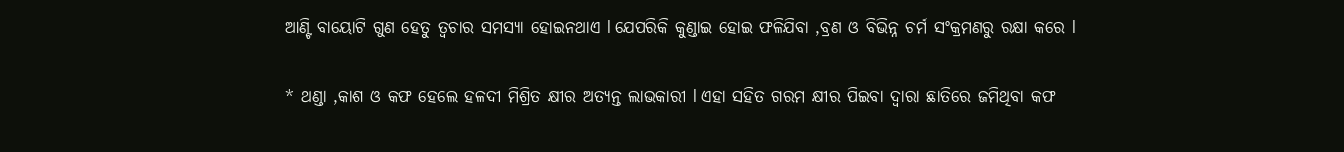ଆଣ୍ଟି ବାୟୋଟି ଗୁଣ ହେତୁ ତ୍ୱଚାର ସମସ୍ୟା ହୋଇନଥାଏ l ଯେପରିକି କୁଣ୍ଡାଇ ହୋଇ ଫଳିଯିବା ,ବ୍ରଣ ଓ ବିଭିନ୍ନ ଚର୍ମ ସଂକ୍ରମଣରୁ ରକ୍ଷା କରେ l

* ଥଣ୍ଡା ,କାଶ ଓ କଫ ହେଲେ ହଳଦୀ ମିଶ୍ରିତ କ୍ଷୀର ଅତ୍ୟନ୍ତ ଲାଭକାରୀ l ଏହା ସହିତ ଗରମ କ୍ଷୀର ପିଇବା ଦ୍ୱାରା ଛାତିରେ ଜମିଥିବା କଫ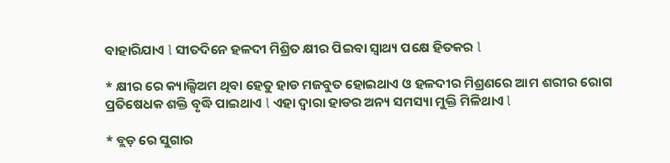ବାହାରିଯାଏ l ସୀତଦିନେ ହଳଦୀ ମିଶ୍ରିତ କ୍ଷୀର ପିଇବା ସ୍ଵାଥ୍ୟ ପକ୍ଷେ ହିତକର l

* କ୍ଷୀର ରେ କ୍ୟାଲ୍ସିଅମ ଥିବା ହେତୁ ହାଡ ମଜବୁତ ହୋଇଥାଏ ଓ ହଳଦୀର ମିଶ୍ରଣରେ ଆମ ଶରୀର ରୋଗ ପ୍ରତିଷେଧକ ଶକ୍ତି ବୃଦ୍ଧି ପାଇଥାଏ l ଏହା ଦ୍ୱାରା ହାଡର ଅନ୍ୟ ସମସ୍ୟା ମୁକ୍ତି ମିଳିଥାଏ l

* ବ୍ଲଡ଼ ରେ ସୁଗାର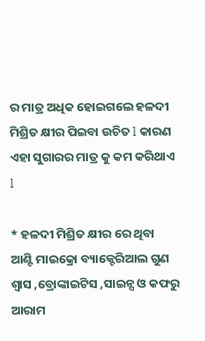ର ମାତ୍ର ଅଧିକ ହୋଇଗଲେ ହଳଦୀ ମିଶ୍ରିତ କ୍ଷୀର ପିଇବା ଉଚିତ l କାରଣ ଏହା ସୁଗାରର ମାତ୍ର କୁ କମ କରିଥାଏ l

* ହଳଦୀ ମିଶ୍ରିତ କ୍ଷୀର ରେ ଥିବା ଆଣ୍ଟି ମାଇକ୍ରୋ ବ୍ୟାକ୍ଟେରିଆଲ ଗୁଣ ଶ୍ୱାସ ,ବ୍ରୋଙ୍କାଇଟିସ ,ସାଇନ୍ସ ଓ କଫରୁ ଆରାମ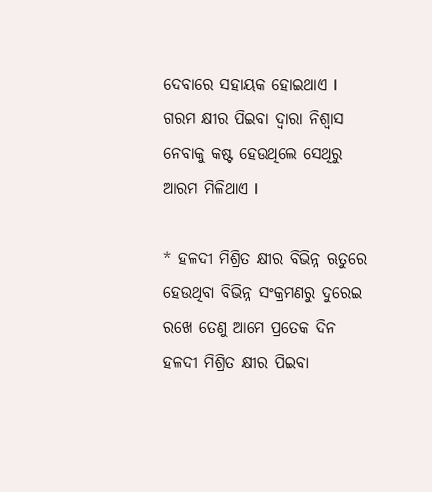ଦେବାରେ ସହାୟକ ହୋଇଥାଏ l ଗରମ କ୍ଷୀର ପିଇବା ଦ୍ୱାରା ନିଶ୍ୱାସ ନେବାକୁ କଷ୍ଟ ହେଉଥିଲେ ସେଥିରୁ ଆରମ ମିଳିଥାଏ l

* ହଳଦୀ ମିଶ୍ରିତ କ୍ଷୀର ବିଭିନ୍ନ ଋତୁରେ ହେଉଥିବା ବିଭିନ୍ନ ସଂକ୍ରମଣରୁ ଦୁରେଇ ରଖେ ତେଣୁ ଆମେ ପ୍ରତେକ ଦିନ ହଳଦୀ ମିଶ୍ରିତ କ୍ଷୀର ପିଇବା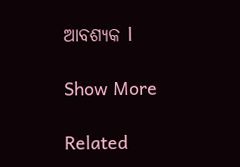ଆବଶ୍ୟକ l

Show More

Related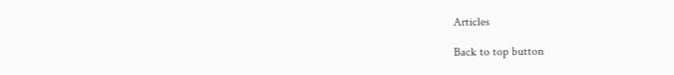Articles

Back to top button